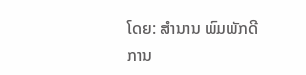ໂດຍ: ສຳນານ ພົມພັກດີ
ການ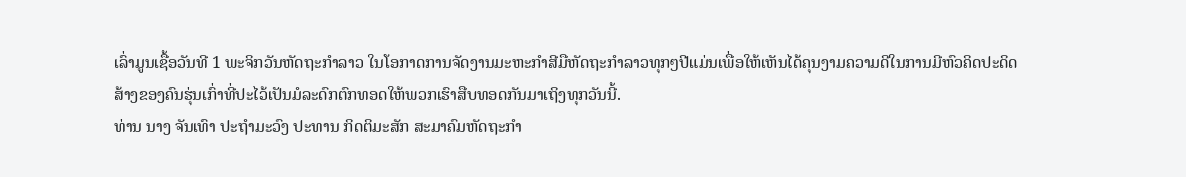ເລົ່າມູນເຊື້ອວັນທີ 1 ພະຈິກວັນຫັດຖະກຳລາວ ໃນໂອກາດການຈັດງານມະຫະກຳສີມືຫັດຖະກຳລາວທຸກໆປີແມ່ນເພື່ອໃຫ້ເຫັນໄດ້ຄຸນງາມຄວາມດີໃນການມີຫົວຄິດປະດິດສ້າງຂອງຄົນຮຸ່ນເກົ່າທີ່ປະໄວ້ເປັນມໍລະດົກຕົກທອດໃຫ້ພວກເຮົາສືບທອດກັນມາເຖິງທຸກວັນນີ້.
ທ່ານ ນາງ ຈັນເທົາ ປະຖຳມະວົງ ປະທານ ກິດຕິມະສັກ ສະມາຄົມຫັດຖະກຳ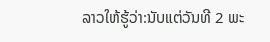ລາວໃຫ້ຮູ້ວ່າ:ນັບແຕ່ວັນທີ 2 ພະ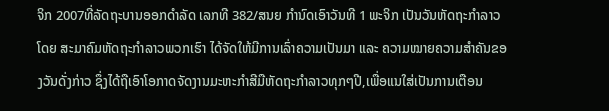ຈິກ 2007ທີ່ລັດຖະບານອອກດຳລັດ ເລກທີ 382/ສນຍ ກຳນົດເອົາວັນທີ 1 ພະຈິກ ເປັນວັນຫັດຖະກຳລາວ ໂດຍ ສະມາຄົມຫັດຖະກຳລາວພວກເຮົາ ໄດ້ຈັດໃຫ້ມີການເລົ່າຄວາມເປັນມາ ແລະ ຄວາມໝາຍຄວາມສໍາຄັນຂອງວັນດັ່ງກ່າວ ຊຶ່ງໄດ້ຖືເອົາໂອກາດຈັດງານມະຫະກຳສີມືຫັດຖະກຳລາວທຸກໆປີ,ເພື່ອແນໃສ່ເປັນການເຕືອນ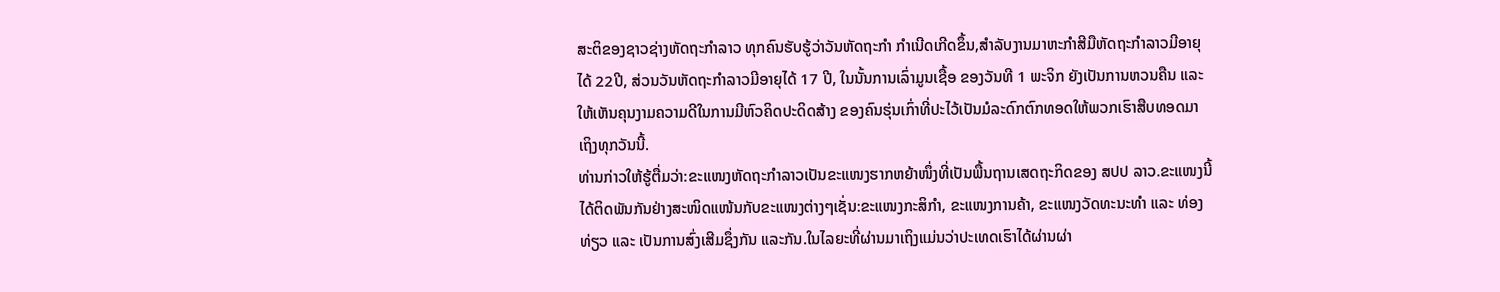ສະຕິຂອງຊາວຊ່າງຫັດຖະກຳລາວ ທຸກຄົນຮັບຮູ້ວ່າວັນຫັດຖະກຳ ກຳເນີດເກີດຂຶ້ນ,ສຳລັບງານມາຫະກຳສີມືຫັດຖະກຳລາວມີອາຍຸໄດ້ 22ປີ, ສ່ວນວັນຫັດຖະກຳລາວມີອາຍຸໄດ້ 17 ປີ, ໃນນັ້ນການເລົ່າມູນເຊື້ອ ຂອງວັນທີ 1 ພະຈິກ ຍັງເປັນການຫວນຄືນ ແລະ ໃຫ້ເຫັນຄຸນງາມຄວາມດີໃນການມີຫົວຄິດປະດິດສ້າງ ຂອງຄົນຮຸ່ນເກົ່າທີ່ປະໄວ້ເປັນມໍລະດົກຕົກທອດໃຫ້ພວກເຮົາສືບທອດມາເຖິງທຸກວັນນີ້.
ທ່ານກ່າວໃຫ້ຮູ້ຕື່ມວ່າ:ຂະແໜງຫັດຖະກຳລາວເປັນຂະແໜງຮາກຫຍ້າໜຶ່ງທີ່ເປັນພື້ນຖານເສດຖະກິດຂອງ ສປປ ລາວ.ຂະແໜງນີ້ໄດ້ຕິດພັນກັນຢ່າງສະໜິດແໜ້ນກັບຂະແໜງຕ່າງໆເຊັ່ນ:ຂະແໜງກະສິກຳ, ຂະແໜງການຄ້າ, ຂະແໜງວັດທະນະທຳ ແລະ ທ່ອງທ່ຽວ ແລະ ເປັນການສົ່ງເສີມຊຶ່ງກັນ ແລະກັນ.ໃນໄລຍະທີ່ຜ່ານມາເຖິງແມ່ນວ່າປະເທດເຮົາໄດ້ຜ່ານຜ່າ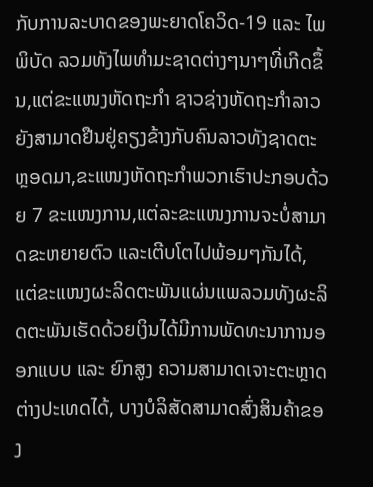ກັບການລະບາດຂອງພະຍາດໂຄວິດ-19 ແລະ ໄພພິບັດ ລວມທັງໄພທຳມະຊາດຕ່າງໆນາໆທີ່ເກີດຂຶ້ນ,ແຕ່ຂະແໜງຫັດຖະກຳ ຊາວຊ່າງຫັດຖະກຳລາວຍັງສາມາດຢືນຢູ່ຄຽງຂ້າງກັບຄົນລາວທັງຊາດຕະຫຼອດມາ,ຂະແໜງຫັດຖະກຳພວກເຮົາປະກອບດ້ວຍ 7 ຂະແໜງການ,ແຕ່ລະຂະແໜງການຈະບໍ່ສາມາດຂະຫຍາຍຕົວ ແລະເຕີບໂຕໄປພ້ອມໆກັນໄດ້, ແຕ່ຂະແໜງຜະລິດຕະພັນແຜ່ນແພລວມທັງຜະລິດຕະພັນເຮັດດ້ວຍເງິນໄດ້ມີການພັດທະນາການອອກແບບ ແລະ ຍົກສູງ ຄວາມສາມາດເຈາະຕະຫຼາດຕ່າງປະເທດໄດ້, ບາງບໍລິສັດສາມາດສົ່ງສິນຄ້າຂອງ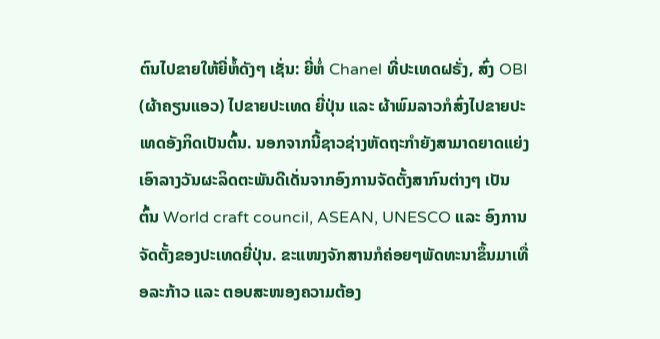ຕົນໄປຂາຍໃຫ້ຍີ່ຫໍ້ດັງໆ ເຊັ່ນ: ຍີ່ຫໍ່ Chanel ທີ່ປະເທດຝຣັ່ງ, ສົ່ງ OBI (ຜ້າຄຽນແອວ) ໄປຂາຍປະເທດ ຍີ່ປຸ່ນ ແລະ ຜ້າພົມລາວກໍສົ່ງໄປຂາຍປະເທດອັງກິດເປັນຕົ້ນ. ນອກຈາກນີ້ຊາວຊ່າງຫັດຖະກຳຍັງສາມາດຍາດແຍ່ງເອົາລາງວັນຜະລິດຕະພັນດີເດັ່ນຈາກອົງການຈັດຕັ້ງສາກົນຕ່າງໆ ເປັນຕົ້ນ World craft council, ASEAN, UNESCO ແລະ ອົງການຈັດຕັ້ງຂອງປະເທດຍີ່ປຸ່ນ. ຂະແໜງຈັກສານກໍຄ່ອຍໆພັດທະນາຂຶ້ນມາເທື່ອລະກ້າວ ແລະ ຕອບສະໜອງຄວາມຕ້ອງ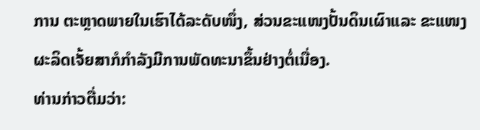ການ ຕະຫຼາດພາຍໃນເຮົາໄດ້ລະດັບໜຶ່ງ, ສ່ວນຂະແໜງປັ້ນດິນເຜົາແລະ ຂະແໜງຜະລິດເຈັ້ຍສາກໍກຳລັງມີການພັດທະນາຂຶ້ນຢ່າງຕໍ່ເນື່ອງ.
ທ່ານກ່າວຕື່ມວ່າ: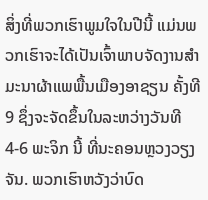ສິ່ງທີ່ພວກເຮົາພູມໃຈໃນປີນີ້ ແມ່ນພວກເຮົາຈະໄດ້ເປັນເຈົ້າພາບຈັດງານສໍາມະນາຜ້າແພພື້ນເມືອງອາຊຽນ ຄັ້ງທີ 9 ຊຶ່ງຈະຈັດຂຶ້ນໃນລະຫວ່າງວັນທີ 4-6 ພະຈິກ ນີ້ ທີ່ນະຄອນຫຼວງວຽງຈັນ. ພວກເຮົາຫວັງວ່າບົດ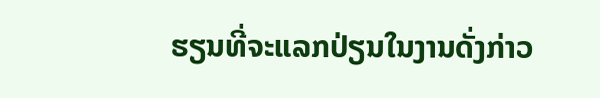ຮຽນທີ່ຈະແລກປ່ຽນໃນງານດັ່ງກ່າວ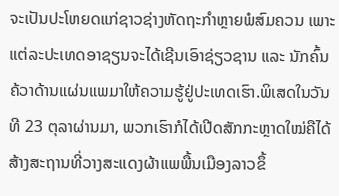ຈະເປັນປະໂຫຍດແກ່ຊາວຊ່າງຫັດຖະກຳຫຼາຍພໍສົມຄວນ ເພາະແຕ່ລະປະເທດອາຊຽນຈະໄດ້ເຊີນເອົາຊ່ຽວຊານ ແລະ ນັກຄົ້ນຄ້ວາດ້ານແຜ່ນແພມາໃຫ້ຄວາມຮູ້ຢູ່ປະເທດເຮົາ.ພິເສດໃນວັນທີ 23 ຕຸລາຜ່ານມາ, ພວກເຮົາກໍໄດ້ເປີດສັກກະຫຼາດໃໝ່ຄືໄດ້ສ້າງສະຖານທີ່ວາງສະແດງຜ້າແພພື້ນເມືອງລາວຂຶ້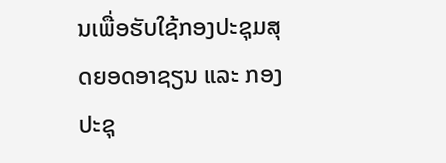ນເພື່ອຮັບໃຊ້ກອງປະຊຸມສຸດຍອດອາຊຽນ ແລະ ກອງປະຊຸ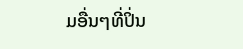ມອື່ນໆທີ່ປິ່ນ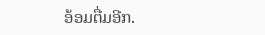ອ້ອມຕື່ມອີກ.